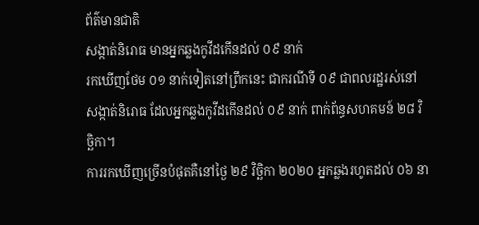ព័ត៌មានជាតិ
សង្កាត់និរោធ មានអ្នកឆ្លងកូវីដកើនដល់ ០៩ នាក់
រកឃើញថែម ០១ នាក់ទៀតនៅព្រឹកនេះ ជាករណីទី ០៩ ជាពលរដ្ឋរស់នៅសង្កាត់និរោធ ដែលអ្នកឆ្លងកូវីដកើនដល់ ០៩ នាក់ ពាក់ព័ន្ធសហគមន៍ ២៨ វិច្ឆិកា។
ការរកឃើញច្រើនបំផុតគឺនៅថ្ងៃ ២៩ វិច្ឆិកា ២០២០ អ្នកឆ្លងរហូតដល់ ០៦ នា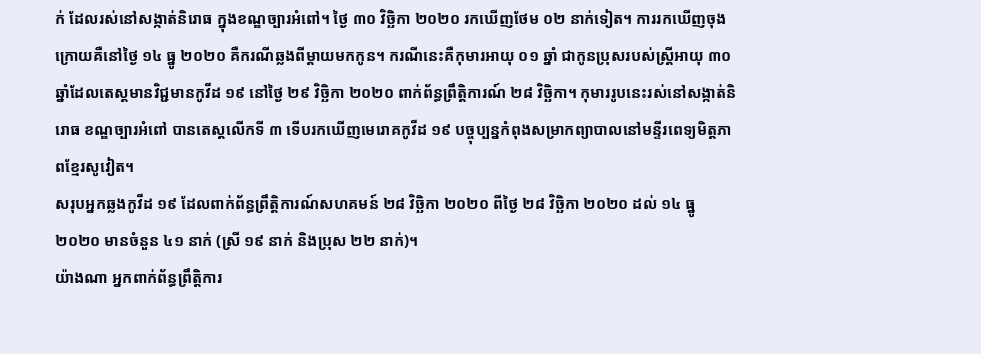ក់ ដែលរស់នៅសង្កាត់និរោធ ក្នុងខណ្ឌច្បារអំពៅ។ ថ្ងៃ ៣០ វិច្ឆិកា ២០២០ រកឃើញថែម ០២ នាក់ទៀត។ ការរកឃើញចុងក្រោយគឺនៅថ្ងៃ ១៤ ធ្នូ ២០២០ គឺករណីឆ្លងពីម្តាយមកកូន។ ករណីនេះគឺកុមារអាយុ ០១ ឆ្នាំ ជាកូនប្រុសរបស់ស្រ្តីអាយុ ៣០ ឆ្នាំដែលតេស្តមានវិជ្ជមានកូវីដ ១៩ នៅថ្ងៃ ២៩ វិច្ឆិកា ២០២០ ពាក់ព័ន្ធព្រឹត្តិការណ៍ ២៨ វិច្ឆិកា។ កុមាររូបនេះរស់នៅសង្កាត់និរោធ ខណ្ឌច្បារអំពៅ បានតេស្តលើកទី ៣ ទើបរកឃើញមេរោគកូវីដ ១៩ បច្ចុប្បន្នកំពុងសម្រាកព្យាបាលនៅមន្ទីរពេទ្យមិត្តភាពខ្មែរសូវៀត។
សរុបអ្នកឆ្លងកូវីដ ១៩ ដែលពាក់ព័ន្ធព្រឹត្តិការណ៍សហគមន៍ ២៨ វិច្ឆិកា ២០២០ ពីថ្ងៃ ២៨ វិច្ឆិកា ២០២០ ដល់ ១៤ ធ្នូ ២០២០ មានចំនួន ៤១ នាក់ (ស្រី ១៩ នាក់ និងប្រុស ២២ នាក់)។
យ៉ាងណា អ្នកពាក់ព័ន្ធព្រឹត្តិការ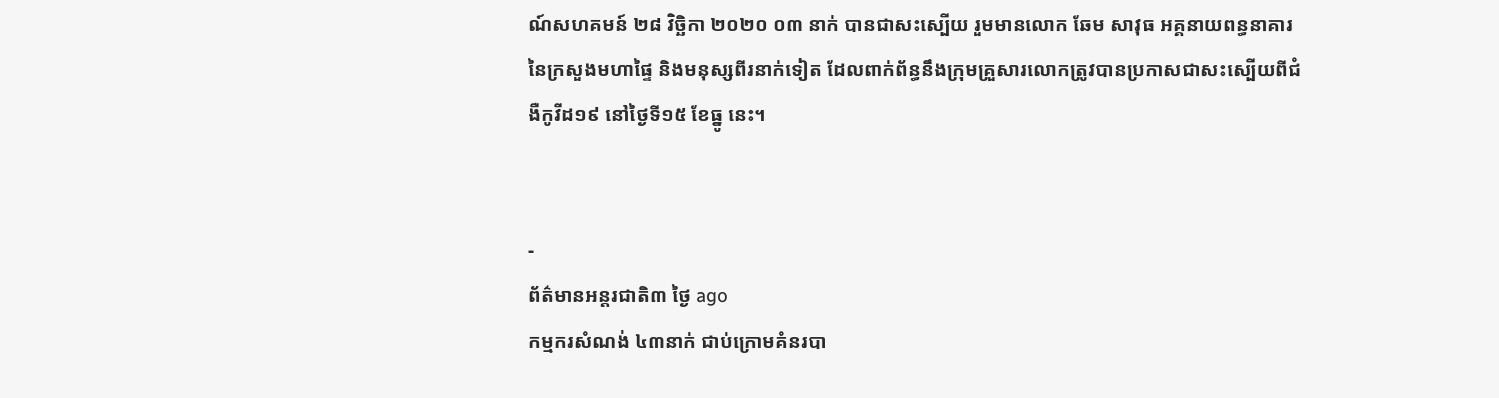ណ៍សហគមន៍ ២៨ វិច្ឆិកា ២០២០ ០៣ នាក់ បានជាសះស្បើយ រួមមានលោក ឆែម សាវុធ អគ្គនាយពន្ធនាគារនៃក្រសួងមហាផ្ទៃ និងមនុស្សពីរនាក់ទៀត ដែលពាក់ព័ន្ធនឹងក្រុមគ្រួសារលោកត្រូវបានប្រកាសជាសះស្បើយពីជំងឺកូវីដ១៩ នៅថ្ងៃទី១៥ ខែធ្នូ នេះ។


-
ព័ត៌មានអន្ដរជាតិ៣ ថ្ងៃ ago
កម្មករសំណង់ ៤៣នាក់ ជាប់ក្រោមគំនរបា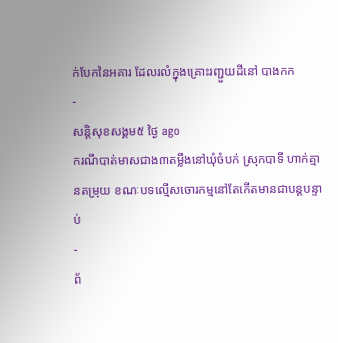ក់បែកនៃអគារ ដែលរលំក្នុងគ្រោះរញ្ជួយដីនៅ បាងកក
-
សន្តិសុខសង្គម៥ ថ្ងៃ ago
ករណីបាត់មាសជាង៣តម្លឹងនៅឃុំចំបក់ ស្រុកបាទី ហាក់គ្មានតម្រុយ ខណៈបទល្មើសចោរកម្មនៅតែកើតមានជាបន្តបន្ទាប់
-
ព័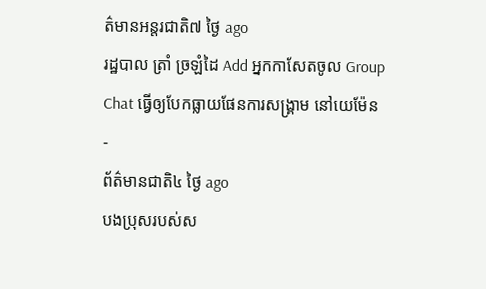ត៌មានអន្ដរជាតិ៧ ថ្ងៃ ago
រដ្ឋបាល ត្រាំ ច្រឡំដៃ Add អ្នកកាសែតចូល Group Chat ធ្វើឲ្យបែកធ្លាយផែនការសង្គ្រាម នៅយេម៉ែន
-
ព័ត៌មានជាតិ៤ ថ្ងៃ ago
បងប្រុសរបស់ស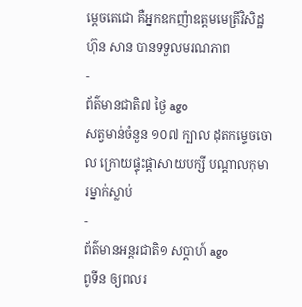ម្ដេចតេជោ គឺអ្នកឧកញ៉ាឧត្តមមេត្រីវិសិដ្ឋ ហ៊ុន សាន បានទទួលមរណភាព
-
ព័ត៌មានជាតិ៧ ថ្ងៃ ago
សត្វមាន់ចំនួន ១០៧ ក្បាល ដុតកម្ទេចចោល ក្រោយផ្ទុះផ្ដាសាយបក្សី បណ្តាលកុមារម្នាក់ស្លាប់
-
ព័ត៌មានអន្ដរជាតិ១ សប្តាហ៍ ago
ពូទីន ឲ្យពលរ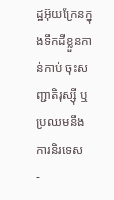ដ្ឋអ៊ុយក្រែនក្នុងទឹកដីខ្លួនកាន់កាប់ ចុះសញ្ជាតិរុស្ស៊ី ឬប្រឈមនឹងការនិរទេស
-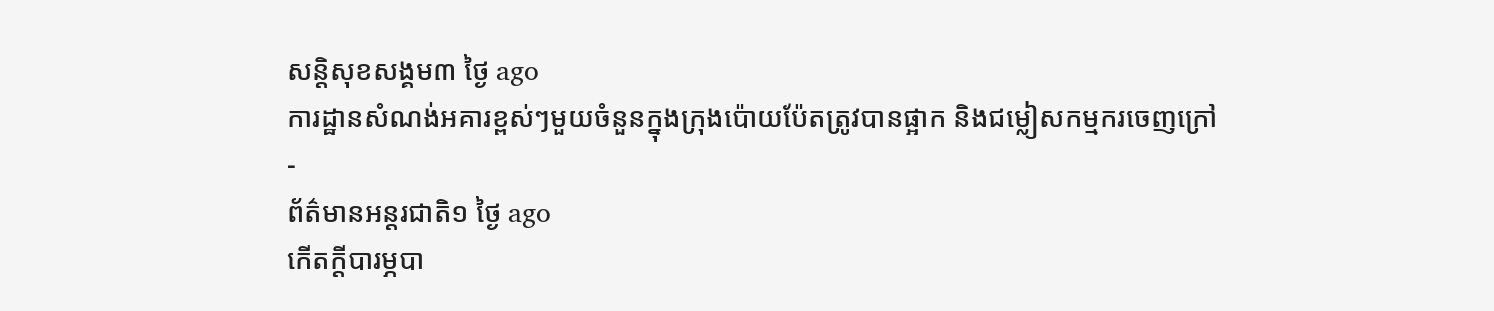សន្តិសុខសង្គម៣ ថ្ងៃ ago
ការដ្ឋានសំណង់អគារខ្ពស់ៗមួយចំនួនក្នុងក្រុងប៉ោយប៉ែតត្រូវបានផ្អាក និងជម្លៀសកម្មករចេញក្រៅ
-
ព័ត៌មានអន្ដរជាតិ១ ថ្ងៃ ago
កើតក្តីបារម្ភបា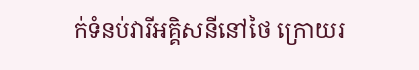ក់ទំនប់វារីអគ្គិសនីនៅថៃ ក្រោយរ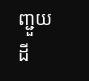ញ្ជួយដី